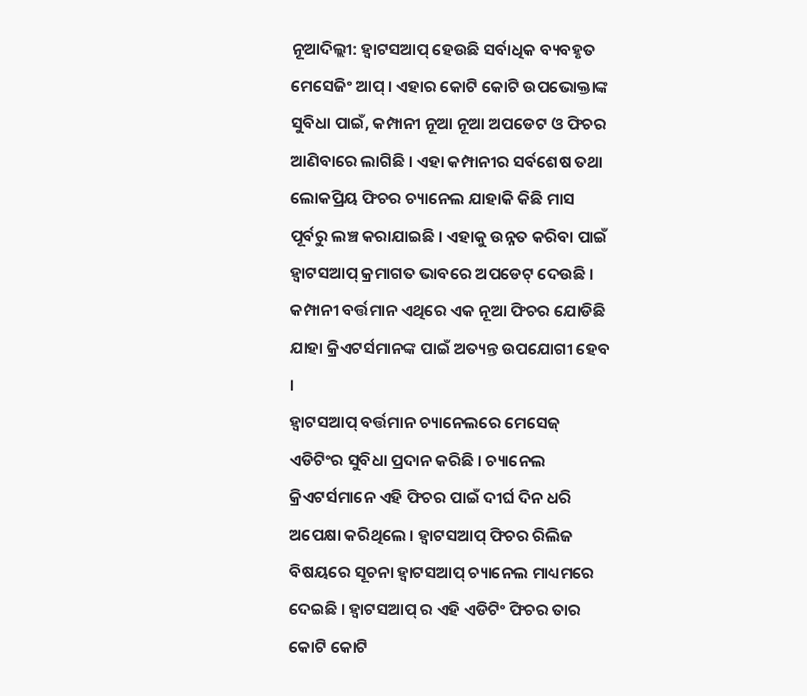ନୂଆଦିଲ୍ଲୀ: ହ୍ବାଟସଆପ୍ ହେଉଛି ସର୍ବାଧିକ ବ୍ୟବହୃତ ମେସେଜିଂ ଆପ୍ । ଏହାର କୋଟି କୋଟି ଉପଭୋକ୍ତାଙ୍କ ସୁବିଧା ପାଇଁ, କମ୍ପାନୀ ନୂଆ ନୂଆ ଅପଡେଟ ଓ ଫିଚର ଆଣିବାରେ ଲାଗିଛି । ଏହା କମ୍ପାନୀର ସର୍ବଶେଷ ତଥା ଲୋକପ୍ରିୟ ଫିଚର ଚ୍ୟାନେଲ ଯାହାକି କିଛି ମାସ ପୂର୍ବରୁ ଲଞ୍ଚ କରାଯାଇଛି । ଏହାକୁ ଉନ୍ନତ କରିବା ପାଇଁ ହ୍ବାଟସଆପ୍ କ୍ରମାଗତ ଭାବରେ ଅପଡେଟ୍ ଦେଉଛି । କମ୍ପାନୀ ବର୍ତ୍ତମାନ ଏଥିରେ ଏକ ନୂଆ ଫିଚର ଯୋଡିଛି ଯାହା କ୍ରିଏଟର୍ସମାନଙ୍କ ପାଇଁ ଅତ୍ୟନ୍ତ ଉପଯୋଗୀ ହେବ ।
ହ୍ବାଟସଆପ୍ ବର୍ତ୍ତମାନ ଚ୍ୟାନେଲରେ ମେସେଜ୍ ଏଡିଟିଂର ସୁବିଧା ପ୍ରଦାନ କରିଛି । ଚ୍ୟାନେଲ କ୍ରିଏଟର୍ସମାନେ ଏହି ଫିଚର ପାଇଁ ଦୀର୍ଘ ଦିନ ଧରି ଅପେକ୍ଷା କରିଥିଲେ । ହ୍ବାଟସଆପ୍ ଫିଚର ରିଲିଜ ବିଷୟରେ ସୂଚନା ହ୍ବାଟସଆପ୍ ଚ୍ୟାନେଲ ମାଧ୍ୟମରେ ଦେଇଛି । ହ୍ବାଟସଆପ୍ ର ଏହି ଏଡିଟିଂ ଫିଚର ତାର କୋଟି କୋଟି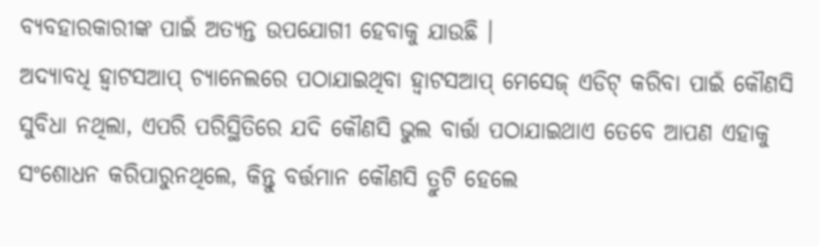ବ୍ୟବହାରକାରୀଙ୍କ ପାଇଁ ଅତ୍ୟନ୍ତ ଉପଯୋଗୀ ହେବାକୁ ଯାଉଛି ।
ଅଦ୍ୟାବଧି ହ୍ବାଟସଆପ୍ ଚ୍ୟାନେଲରେ ପଠାଯାଇଥିବା ହ୍ବାଟସଆପ୍ ମେସେଜ୍ ଏଡିଟ୍ କରିବା ପାଇଁ କୌଣସି ସୁବିଧା ନଥିଲା, ଏପରି ପରିସ୍ଥିତିରେ ଯଦି କୌଣସି ଭୁଲ ବାର୍ତ୍ତା ପଠାଯାଇଥାଏ ତେବେ ଆପଣ ଏହାକୁ ସଂଶୋଧନ କରିପାରୁନଥିଲେ, କିନ୍ତୁ ବର୍ତ୍ତମାନ କୌଣସି ତ୍ରୁଟି ହେଲେ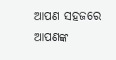ଆପଣ ସହଜରେ ଆପଣଙ୍କ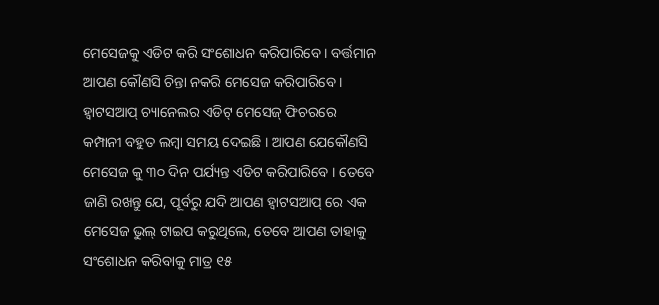ମେସେଜକୁ ଏଡିଟ କରି ସଂଶୋଧନ କରିପାରିବେ । ବର୍ତ୍ତମାନ ଆପଣ କୌଣସି ଚିନ୍ତା ନକରି ମେସେଜ କରିପାରିବେ ।
ହ୍ବାଟସଆପ୍ ଚ୍ୟାନେଲର ଏଡିଟ୍ ମେସେଜ୍ ଫିଚରରେ କମ୍ପାନୀ ବହୁତ ଲମ୍ବା ସମୟ ଦେଇଛି । ଆପଣ ଯେକୌଣସି ମେସେଜ କୁ ୩୦ ଦିନ ପର୍ଯ୍ୟନ୍ତ ଏଡିଟ କରିପାରିବେ । ତେବେ ଜାଣି ରଖନ୍ତୁ ଯେ, ପୂର୍ବରୁ ଯଦି ଆପଣ ହ୍ବାଟସଆପ୍ ରେ ଏକ ମେସେଜ ଭୁଲ୍ ଟାଇପ କରୁଥିଲେ, ତେବେ ଆପଣ ତାହାକୁ ସଂଶୋଧନ କରିବାକୁ ମାତ୍ର ୧୫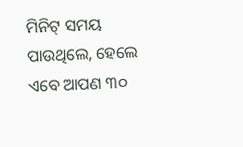ମିନିଟ୍ ସମୟ ପାଉଥିଲେ, ହେଲେ ଏବେ ଆପଣ ୩୦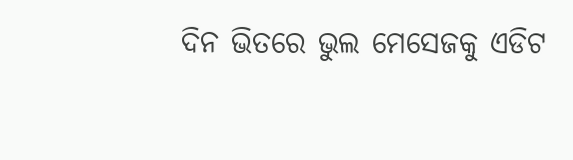ଦିନ ଭିତରେ ଭୁଲ ମେସେଜକୁ ଏଡିଟ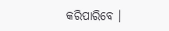କରିପାରିବେ ।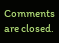Comments are closed.